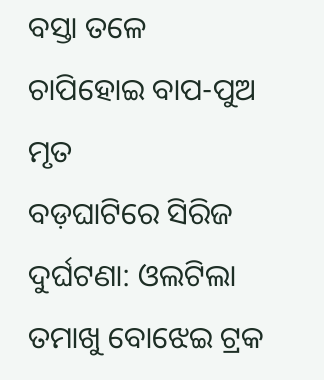ବସ୍ତା ତଳେ ଚାପିହୋଇ ବାପ-ପୁଅ ମୃତ
ବଡ଼ଘାଟିରେ ସିରିଜ ଦୁର୍ଘଟଣା: ଓଲଟିଲା ତମାଖୁ ବୋଝେଇ ଟ୍ରକ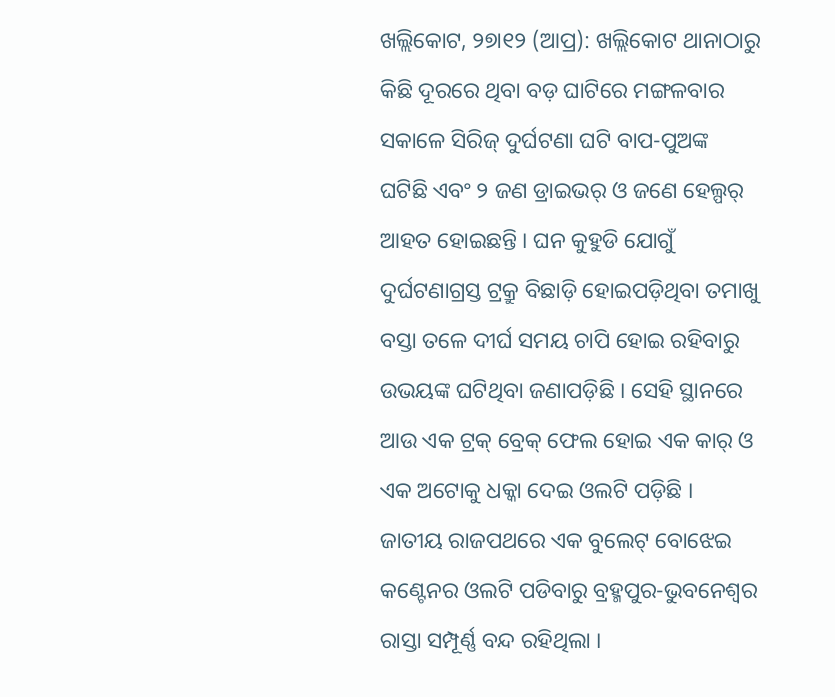ଖଲ୍ଲିକୋଟ, ୨୭ା୧୨ (ଆପ୍ର): ଖଲ୍ଲିକୋଟ ଥାନାଠାରୁ କିଛି ଦୂରରେ ଥିବା ବଡ଼ ଘାଟିରେ ମଙ୍ଗଳବାର ସକାଳେ ସିରିଜ୍ ଦୁର୍ଘଟଣା ଘଟି ବାପ-ପୁଅଙ୍କ ଘଟିଛି ଏବଂ ୨ ଜଣ ଡ୍ରାଇଭର୍ ଓ ଜଣେ ହେଲ୍ପର୍ ଆହତ ହୋଇଛନ୍ତି । ଘନ କୁହୁଡି ଯୋଗୁଁ ଦୁର୍ଘଟଣାଗ୍ରସ୍ତ ଟ୍ରକ୍ରୁ ବିଛାଡ଼ି ହୋଇପଡ଼ିଥିବା ତମାଖୁ ବସ୍ତା ତଳେ ଦୀର୍ଘ ସମୟ ଚାପି ହୋଇ ରହିବାରୁ ଉଭୟଙ୍କ ଘଟିଥିବା ଜଣାପଡ଼ିଛି । ସେହି ସ୍ଥାନରେ ଆଉ ଏକ ଟ୍ରକ୍ ବ୍ରେକ୍ ଫେଲ ହୋଇ ଏକ କାର୍ ଓ ଏକ ଅଟୋକୁ ଧକ୍କା ଦେଇ ଓଲଟି ପଡ଼ିଛି ।
ଜାତୀୟ ରାଜପଥରେ ଏକ ବୁଲେଟ୍ ବୋଝେଇ କଣ୍ଟେନର ଓଲଟି ପଡିବାରୁ ବ୍ରହ୍ମପୁର-ଭୁବନେଶ୍ୱର ରାସ୍ତା ସମ୍ପୂର୍ଣ୍ଣ ବନ୍ଦ ରହିଥିଲା ।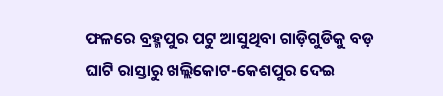ଫଳରେ ବ୍ରହ୍ମପୁର ପଟୁ ଆସୁଥିବା ଗାଡ଼ିଗୁଡିକୁ ବଡ଼ ଘାଟି ରାସ୍ତାରୁ ଖଲ୍ଲିକୋଟ-କେଶପୁର ଦେଇ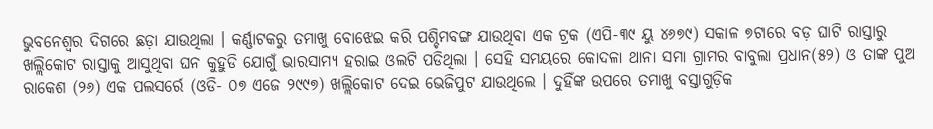ଭୁବନେଶ୍ୱର ଦିଗରେ ଛଡ଼ା ଯାଉଥିଲା । କର୍ଣ୍ଣାଟକରୁ ତମାଖୁ ବୋଝେଇ କରି ପଶ୍ଚିମବଙ୍ଗ ଯାଉଥିବା ଏକ ଟ୍ରକ (ଏପି-୩୯ ୟୁ ୪୬୭୯) ସକାଳ ୭ଟାରେ ବଡ଼ ଘାଟି ରାସ୍ତାରୁ ଖଲ୍ଲିକୋଟ ରାସ୍ତାକୁ ଆସୁଥିବା ଘନ କୁହୁଡି ଯୋଗୁଁ ଭାରସାମ୍ୟ ହରାଇ ଓଲଟି ପଡିଥିଲା । ସେହି ସମୟରେ କୋଦଳା ଥାନା ସମା ଗ୍ରାମର ବାବୁଲା ପ୍ରଧାନ(୫୨) ଓ ତାଙ୍କ ପୁଅ ରାକେଶ (୨୬) ଏକ ପଲସର୍ରେ (ଓଡି- ୦୭ ଏଜେ ୨୯୯୭) ଖଲ୍ଲିକୋଟ ଦେଇ ଭେଜିପୁଟ ଯାଉଥିଲେ । ଦୁହିଁଙ୍କ ଉପରେ ତମାଖୁ ବସ୍ତାଗୁଡ଼ିକ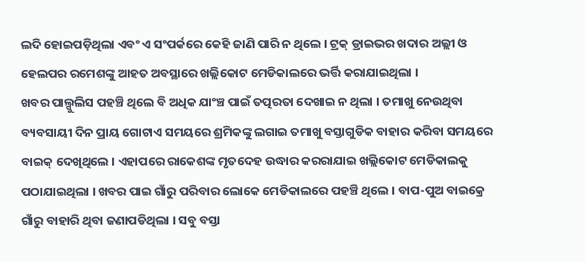ଲଦି ହୋଇପଡ଼ିଥିଲା ଏବଂ ଏ ସଂପର୍କରେ କେହି ଜାଣି ପାରି ନ ଥିଲେ । ଟ୍ରକ୍ ଡ୍ରାଇଭର ଖଦାର ଅଲ୍ଲୀ ଓ ହେଲପର ରମେଶଙ୍କୁ ଆହତ ଅବସ୍ଥାରେ ଖଲ୍ଲିକୋଟ ମେଡିକାଲରେ ଭର୍ତ୍ତି କରାଯାଇଥିଲା ।
ଖବର ପାଲ୍ପୁଲିସ ପହଞ୍ଚି ଥିଲେ ବି ଅଧିକ ଯାଂଞ୍ଚ ପାଇଁ ତତ୍ପରତା ଦେଖାଇ ନ ଥିଲା । ତମାଖୁ ନେଉଥିବା ବ୍ୟବସାୟୀ ଦିନ ପ୍ରାୟ ଗୋଟାଏ ସମୟରେ ଶ୍ରମିକଙ୍କୁ ଲଗାଇ ତମାଖୁ ବସ୍ତାଗୁଡିକ ବାହାର କରିବା ସମୟରେ ବାଇକ୍ ଦେଖିଥିଲେ । ଏହାପରେ ରାକେଶଙ୍କ ମୃତଦେହ ଉଦ୍ଧାର କରରାଯାଇ ଖଲ୍ଲିକୋଟ ମେଡିକାଲକୁ ପଠାଯାଇଥିଲା । ଖବର ପାଇ ଗାଁରୁ ପରିବାର ଲୋକେ ମେଡିକାଲରେ ପହଞ୍ଚି ଥିଲେ । ବାପ-ପୁଅ ବାଇକ୍ରେ ଗାଁରୁ ବାହାରି ଥିବା ଜଣାପଡିଥିଲା । ସବୁ ବସ୍ତା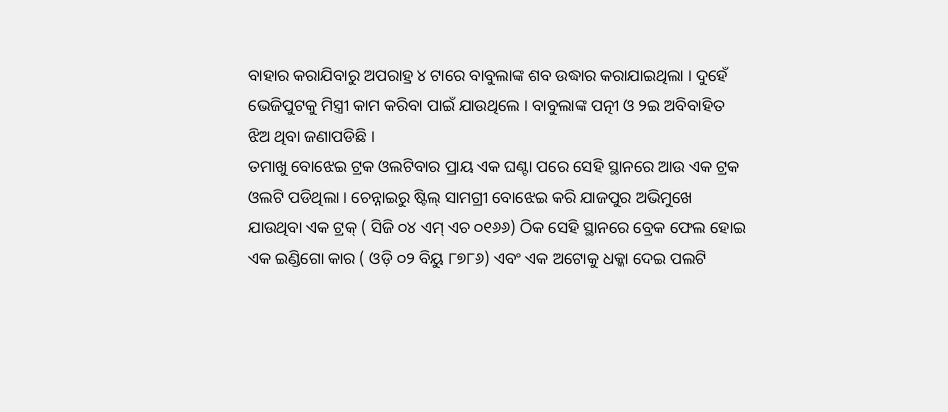ବାହାର କରାଯିବାରୁ ଅପରାହ୍ର ୪ ଟାରେ ବାବୁଲାଙ୍କ ଶବ ଉଦ୍ଧାର କରାଯାଇଥିଲା । ଦୁହେଁ ଭେଜିପୁଟକୁ ମିସ୍ତ୍ରୀ କାମ କରିବା ପାଇଁ ଯାଉଥିଲେ । ବାବୁଲାଙ୍କ ପତ୍ନୀ ଓ ୨ଇ ଅବିବାହିତ ଝିଅ ଥିବା ଜଣାପଡିଛି ।
ତମାଖୁ ବୋଝେଇ ଟ୍ରକ ଓଲଟିବାର ପ୍ରାୟ ଏକ ଘଣ୍ଟା ପରେ ସେହି ସ୍ଥାନରେ ଆଉ ଏକ ଟ୍ରକ ଓଲଟି ପଡିଥିଲା । ଚେନ୍ନାଇରୁ ଷ୍ଟିଲ୍ ସାମଗ୍ରୀ ବୋଝେଇ କରି ଯାଜପୁର ଅଭିମୁଖେ ଯାଉଥିବା ଏକ ଟ୍ରକ୍ ( ସିଜି ୦୪ ଏମ୍ ଏଚ ୦୧୬୬) ଠିକ ସେହି ସ୍ଥାନରେ ବ୍ରେକ ଫେଲ ହୋଇ ଏକ ଇଣ୍ଡିଗୋ କାର ( ଓଡ଼ି ୦୨ ବିୟୁ ୮୭୮୬) ଏବଂ ଏକ ଅଟୋକୁ ଧକ୍କା ଦେଇ ପଲଟି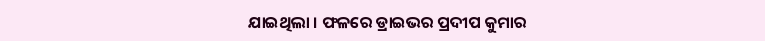ଯାଇଥିଲା । ଫଳରେ ଡ୍ରାଇଭର ପ୍ରଦୀପ କୁମାର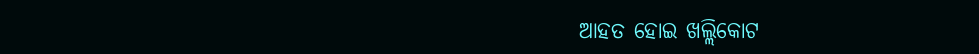ଆହତ ହୋଇ ଖଲ୍ଲିକୋଟ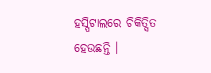ହସ୍ପିଟାଲରେ ଚିକିତ୍ସିତ ହେଉଛନ୍ତି ।